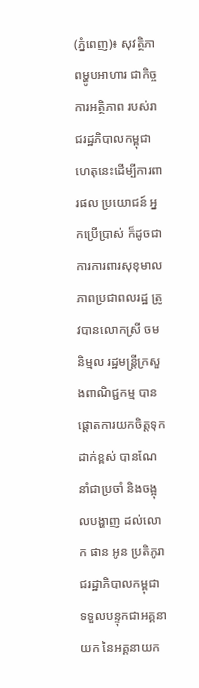(ភ្នំពេញ)៖ សុវត្ថិភាពម្ហូបអាហារ ជាកិច្ចការអត្ថិភាព របស់រាជរដ្ឋភិបាលកម្ពុជា ហេតុនេះដើម្បីការពារផល ប្រយោជន៍ អ្នកប្រើប្រាស់ ក៏ដូចជាការការពារសុខុមាលភាពប្រជាពលរដ្ឋ ត្រូវបានលោកស្រី ចម និម្មល រដ្ឋមន្ត្រីក្រសួងពាណិជ្ជកម្ម បានផ្តោតការយកចិត្តទុកដាក់ខ្ពស់ បានណែនាំជាប្រចាំ និងចង្អុលបង្ហាញ ដល់លោក ផាន អូន ប្រតិភូរាជរដ្ឋាភិបាលកម្ពុជា ទទួលបន្ទុកជាអគ្គនាយក នៃអគ្គនាយក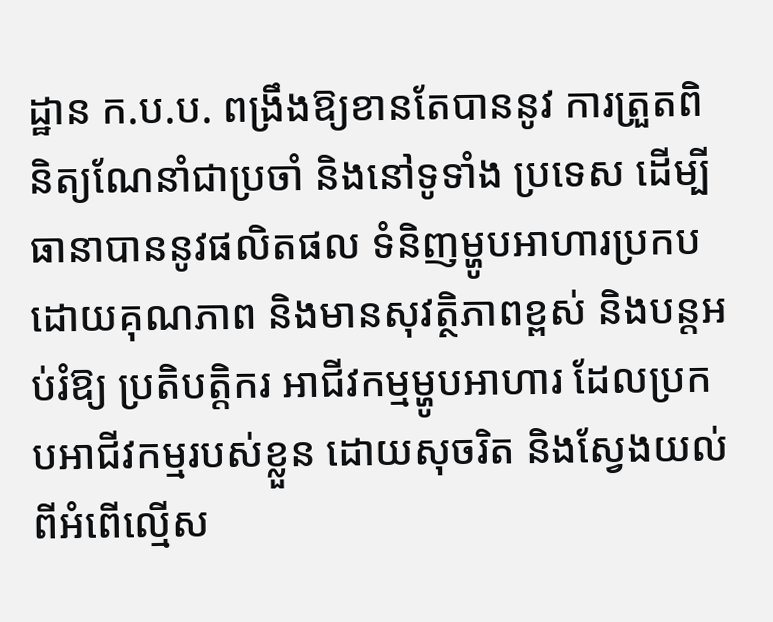ដ្ឋាន ក.ប.ប. ពង្រឹងឱ្យខានតែបាននូវ ការត្រួតពិនិត្យណែនាំជាប្រចាំ និងនៅទូទាំង ប្រទេស ដើម្បីធានាបាននូវផលិតផល ទំនិញម្ហូបអាហារប្រកបដោយគុណភាព និងមានសុវត្ថិភាពខ្ពស់ និងបន្តអប់រំឱ្យ ប្រតិបត្តិករ អាជីវកម្មម្ហូបអាហារ ដែលប្រកបអាជីវកម្មរបស់ខ្លួន ដោយសុចរិត និងស្វែងយល់ពីអំពើល្មើស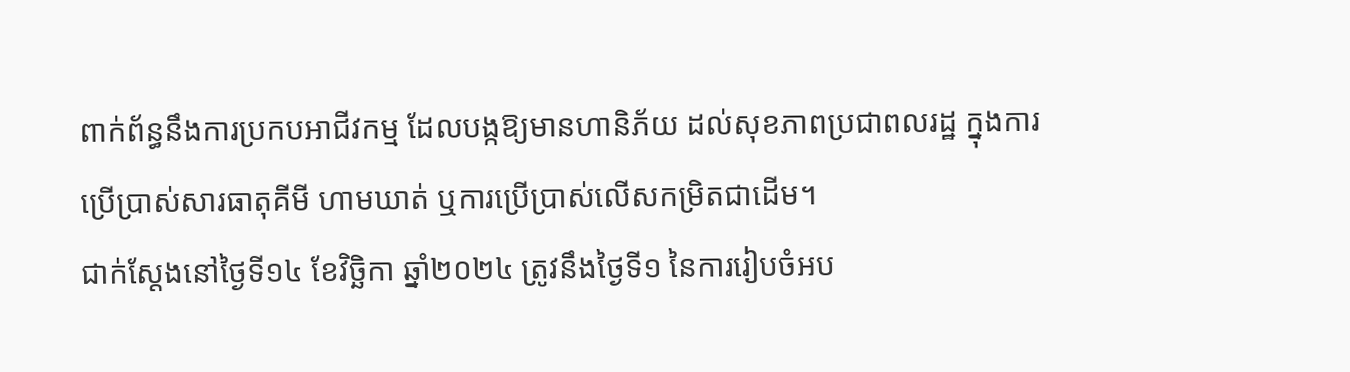ពាក់ព័ន្ធនឹងការប្រកបអាជីវកម្ម ដែលបង្កឱ្យមានហានិភ័យ ដល់សុខភាពប្រជាពលរដ្ឋ ក្នុងការប្រើប្រាស់សារធាតុគីមី ហាមឃាត់ ឬការប្រើប្រាស់លើសកម្រិតជាដើម។
ជាក់ស្តែងនៅថ្ងៃទី១៤ ខែវិច្ឆិកា ឆ្នាំ២០២៤ ត្រូវនឹងថ្ងៃទី១ នៃការរៀបចំអប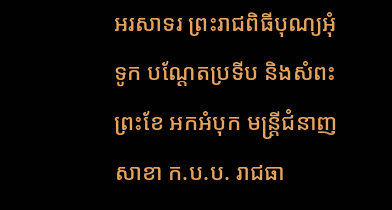អរសាទរ ព្រះរាជពិធីបុណ្យអុំទូក បណ្តែតប្រទីប និងសំពះព្រះខែ អកអំបុក មន្ត្រីជំនាញ សាខា ក.ប.ប. រាជធា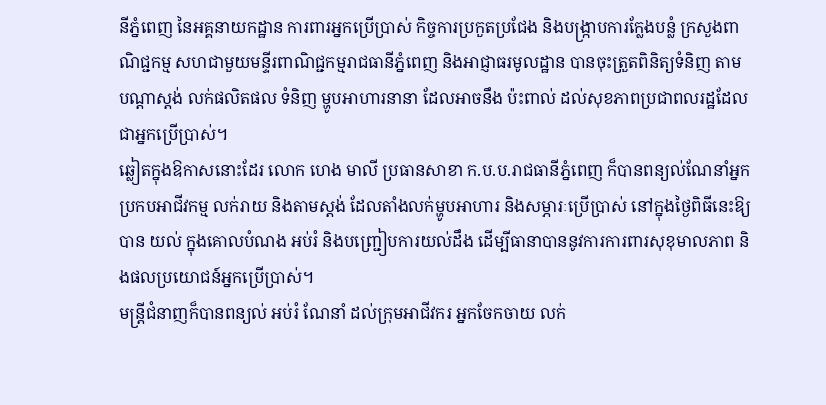នីភ្នំពេញ នៃអគ្គនាយកដ្ឋាន ការពារអ្នកប្រើប្រាស់ កិច្ចការប្រកួតប្រជែង និងបង្ក្រាបការក្លែងបន្លំ ក្រសួងពាណិជ្ជកម្ម សហជាមួយមន្ទីរពាណិជ្ជកម្មរាជធានីភ្នំពេញ និងអាជ្ញាធរមូលដ្ឋាន បានចុះត្រួតពិនិត្យទំនិញ តាមបណ្តាស្តង់ លក់ផលិតផល ទំនិញ ម្ហូបអាហារនានា ដែលអាចនឹង ប៉ះពាល់ ដល់សុខភាពប្រជាពលរដ្ឋដែលជាអ្នកប្រើប្រាស់។
ឆ្លៀតក្នុងឱកាសនោះដែរ លោក ហេង មាលី ប្រធានសាខា ក.ប.ប.រាជធានីភ្នំពេញ ក៏បានពន្យល់ណែនាំអ្នកប្រកបអាជីវកម្ម លក់រាយ និងតាមស្តង់ ដែលតាំងលក់ម្ហូបអាហារ និងសម្ភារៈប្រើប្រាស់ នៅក្នុងថ្ងៃពិធីនេះឱ្យបាន យល់ ក្នុងគោលបំណង អប់រំ និងបញ្រ្ជៀបការយល់ដឹង ដើម្បីធានាបាននូវការការពារសុខុមាលភាព និងផលប្រយោជន៍អ្នកប្រើប្រាស់។
មន្ត្រីជំនាញក៏បានពន្យល់ អប់រំ ណែនាំ ដល់ក្រុមអាជីវករ អ្នកចែកចាយ លក់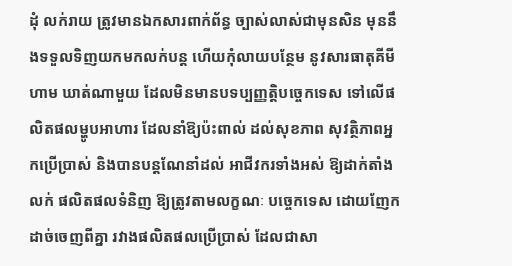ដុំ លក់រាយ ត្រូវមានឯកសារពាក់ព័ន្ធ ច្បាស់លាស់ជាមុនសិន មុននឹងទទួលទិញយកមកលក់បន្ត ហើយកុំលាយបន្ថែម នូវសារធាតុគីមីហាម ឃាត់ណាមួយ ដែលមិនមានបទប្បញ្ញត្តិបច្ចេកទេស ទៅលើផលិតផលម្ហូបអាហារ ដែលនាំឱ្យប៉ះពាល់ ដល់សុខភាព សុវត្ថិភាពអ្នកប្រើប្រាស់ និងបានបន្តណែនាំដល់ អាជីវករទាំងអស់ ឱ្យដាក់តាំងលក់ ផលិតផលទំនិញ ឱ្យត្រូវតាមលក្ខណៈ បច្ចេកទេស ដោយញែកដាច់ចេញពីគ្នា រវាងផលិតផលប្រើប្រាស់ ដែលជាសា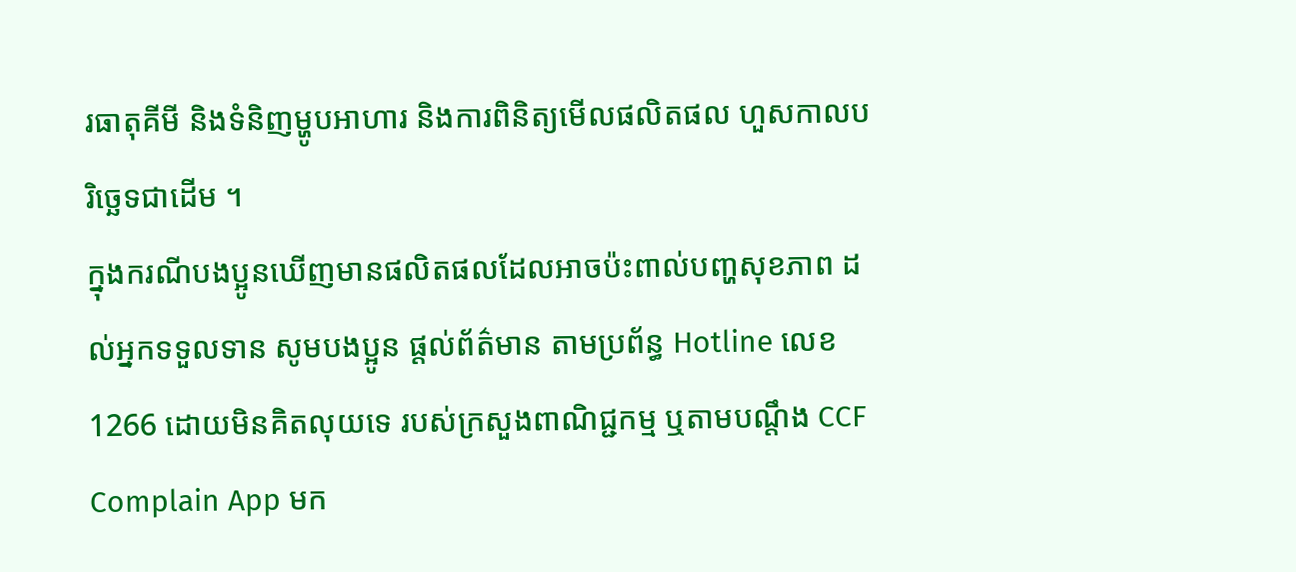រធាតុគីមី និងទំនិញម្ហូបអាហារ និងការពិនិត្យមើលផលិតផល ហួសកាលបរិច្ឆេទជាដើម ។
ក្នុងករណីបងប្អូនឃើញមានផលិតផលដែលអាចប៉ះពាល់បញ្ហសុខភាព ដល់អ្នកទទួលទាន សូមបងប្អូន ផ្តល់ព័ត៌មាន តាមប្រព័ន្ធ Hotline លេខ1266 ដោយមិនគិតលុយទេ របស់ក្រសួងពាណិជ្ជកម្ម ឬតាមបណ្តឹង CCF Complain App មក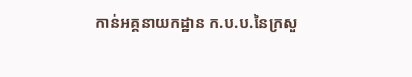កាន់អគ្គនាយកដ្ឋាន ក.ប.ប.នៃក្រសួ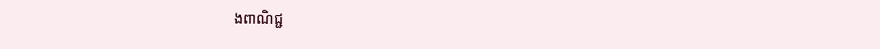ងពាណិជ្ជ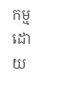កម្មដោយ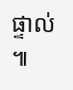ផ្ទាល់ ៕